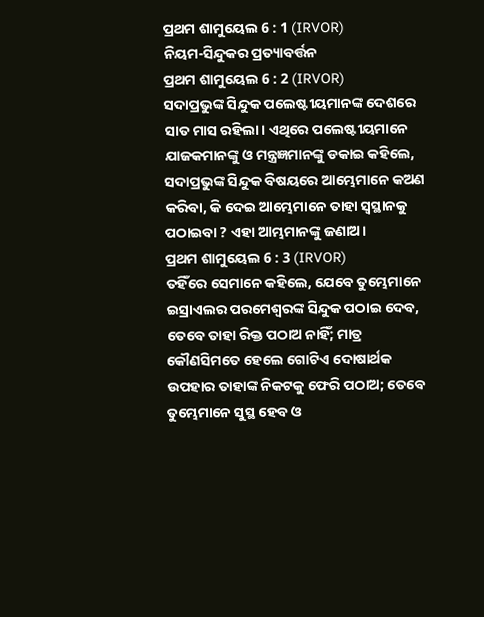ପ୍ରଥମ ଶାମୁୟେଲ 6 : 1 (IRVOR)
ନିୟମ-ସିନ୍ଦୁକର ପ୍ରତ୍ୟାବର୍ତ୍ତନ
ପ୍ରଥମ ଶାମୁୟେଲ 6 : 2 (IRVOR)
ସଦାପ୍ରଭୁଙ୍କ ସିନ୍ଦୁକ ପଲେଷ୍ଟୀୟମାନଙ୍କ ଦେଶରେ ସାତ ମାସ ରହିଲା। ଏଥିରେ ପଲେଷ୍ଟୀୟମାନେ ଯାଜକମାନଙ୍କୁ ଓ ମନ୍ତ୍ରଜ୍ଞମାନଙ୍କୁ ଡକାଇ କହିଲେ, ସଦାପ୍ରଭୁଙ୍କ ସିନ୍ଦୁକ ବିଷୟରେ ଆମ୍ଭେମାନେ କଅଣ କରିବା, କି ଦେଇ ଆମ୍ଭେମାନେ ତାହା ସ୍ୱସ୍ଥାନକୁ ପଠାଇବା ? ଏହା ଆମ୍ଭମାନଙ୍କୁ ଜଣାଅ।
ପ୍ରଥମ ଶାମୁୟେଲ 6 : 3 (IRVOR)
ତହିଁରେ ସେମାନେ କହିଲେ, ଯେବେ ତୁମ୍ଭେମାନେ ଇସ୍ରାଏଲର ପରମେଶ୍ୱରଙ୍କ ସିନ୍ଦୁକ ପଠାଇ ଦେବ, ତେବେ ତାହା ରିକ୍ତ ପଠାଅ ନାହିଁ; ମାତ୍ର କୌଣସିମତେ ହେଲେ ଗୋଟିଏ ଦୋଷାର୍ଥକ ଉପହାର ତାହାଙ୍କ ନିକଟକୁ ଫେରି ପଠାଅ; ତେବେ ତୁମ୍ଭେମାନେ ସୁସ୍ଥ ହେବ ଓ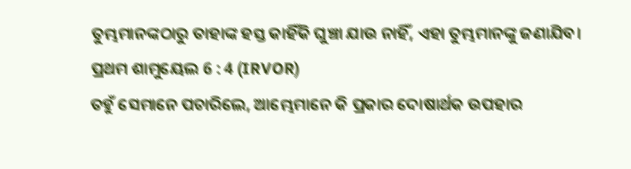ତୁମ୍ଭମାନଙ୍କଠାରୁ ତାହାଙ୍କ ହସ୍ତ କାହିଁକି ଘୁଞ୍ଚା ଯାଉ ନାହିଁ, ଏହା ତୁମ୍ଭମାନଙ୍କୁ ଜଣାଯିବ।
ପ୍ରଥମ ଶାମୁୟେଲ 6 : 4 (IRVOR)
ତହୁଁ ସେମାନେ ପଚାରିଲେ, ଆମ୍ଭେମାନେ କି ପ୍ରକାର ଦୋଷାର୍ଥକ ଉପହାର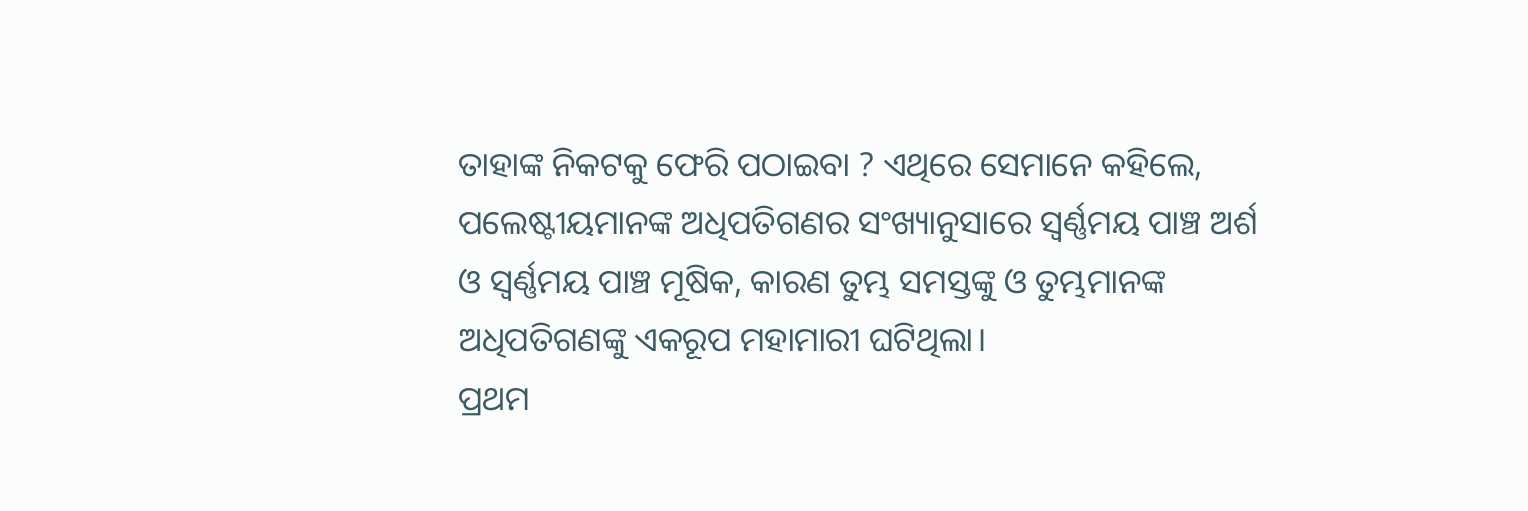ତାହାଙ୍କ ନିକଟକୁ ଫେରି ପଠାଇବା ? ଏଥିରେ ସେମାନେ କହିଲେ, ପଲେଷ୍ଟୀୟମାନଙ୍କ ଅଧିପତିଗଣର ସଂଖ୍ୟାନୁସାରେ ସ୍ୱର୍ଣ୍ଣମୟ ପାଞ୍ଚ ଅର୍ଶ ଓ ସ୍ୱର୍ଣ୍ଣମୟ ପାଞ୍ଚ ମୂଷିକ, କାରଣ ତୁମ୍ଭ ସମସ୍ତଙ୍କୁ ଓ ତୁମ୍ଭମାନଙ୍କ ଅଧିପତିଗଣଙ୍କୁ ଏକରୂପ ମହାମାରୀ ଘଟିଥିଲା।
ପ୍ରଥମ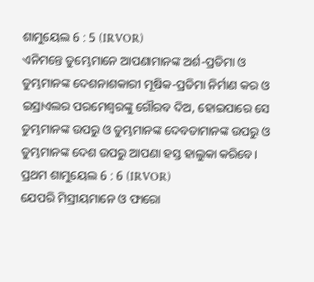ଶାମୁୟେଲ 6 : 5 (IRVOR)
ଏନିମନ୍ତେ ତୁମ୍ଭେମାନେ ଆପଣାମାନଙ୍କ ଅର୍ଶ-ପ୍ରତିମା ଓ ତୁମ୍ଭମାନଙ୍କ ଦେଶନାଶକାରୀ ମୂଷିକ-ପ୍ରତିମା ନିର୍ମାଣ କର ଓ ଇସ୍ରାଏଲର ପରମେଶ୍ୱରଙ୍କୁ ଗୌରବ ଦିଅ, ହୋଇପାରେ ସେ ତୁମ୍ଭମାନଙ୍କ ଉପରୁ ଓ ତୁମ୍ଭମାନଙ୍କ ଦେବତାମାନଙ୍କ ଉପରୁ ଓ ତୁମ୍ଭମାନଙ୍କ ଦେଶ ଉପରୁ ଆପଣା ହସ୍ତ ହାଲୁକା କରିବେ।
ପ୍ରଥମ ଶାମୁୟେଲ 6 : 6 (IRVOR)
ଯେପରି ମିସ୍ରୀୟମାନେ ଓ ଫାରୋ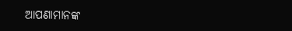ଆପଣାମାନଙ୍କ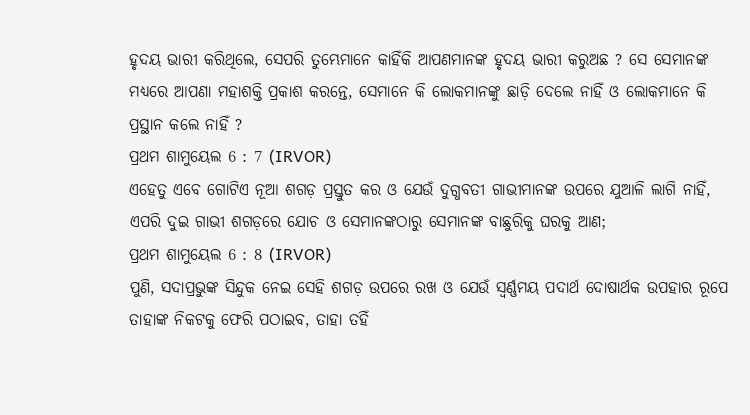ହୃଦୟ ଭାରୀ କରିଥିଲେ, ସେପରି ତୁମ୍ଭେମାନେ କାହିଁକି ଆପଣମାନଙ୍କ ହୃଦୟ ଭାରୀ କରୁଅଛ ? ସେ ସେମାନଙ୍କ ମଧ୍ୟରେ ଆପଣା ମହାଶକ୍ତି ପ୍ରକାଶ କରନ୍ତେ, ସେମାନେ କି ଲୋକମାନଙ୍କୁ ଛାଡ଼ି ଦେଲେ ନାହିଁ ଓ ଲୋକମାନେ କି ପ୍ରସ୍ଥାନ କଲେ ନାହିଁ ?
ପ୍ରଥମ ଶାମୁୟେଲ 6 : 7 (IRVOR)
ଏହେତୁ ଏବେ ଗୋଟିଏ ନୂଆ ଶଗଡ଼ ପ୍ରସ୍ତୁତ କର ଓ ଯେଉଁ ଦୁଗ୍ଧବତୀ ଗାଭୀମାନଙ୍କ ଉପରେ ଯୁଆଳି ଲାଗି ନାହିଁ, ଏପରି ଦୁଇ ଗାଭୀ ଶଗଡ଼ରେ ଯୋଚ ଓ ସେମାନଙ୍କଠାରୁ ସେମାନଙ୍କ ବାଛୁରିକୁ ଘରକୁ ଆଣ;
ପ୍ରଥମ ଶାମୁୟେଲ 6 : 8 (IRVOR)
ପୁଣି, ସଦାପ୍ରଭୁଙ୍କ ସିନ୍ଦୁକ ନେଇ ସେହି ଶଗଡ଼ ଉପରେ ରଖ ଓ ଯେଉଁ ସ୍ୱର୍ଣ୍ଣମୟ ପଦାର୍ଥ ଦୋଷାର୍ଥକ ଉପହାର ରୂପେ ତାହାଙ୍କ ନିକଟକୁ ଫେରି ପଠାଇବ, ତାହା ତହିଁ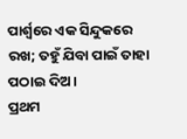ପାର୍ଶ୍ୱରେ ଏକ ସିନ୍ଦୁକରେ ରଖ; ତହୁଁ ଯିବା ପାଇଁ ତାହା ପଠାଇ ଦିଅ।
ପ୍ରଥମ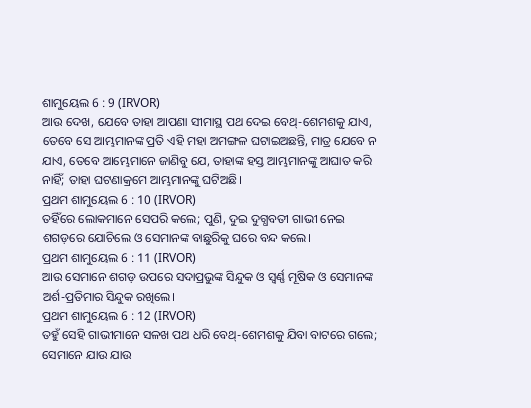ଶାମୁୟେଲ 6 : 9 (IRVOR)
ଆଉ ଦେଖ, ଯେବେ ତାହା ଆପଣା ସୀମାସ୍ଥ ପଥ ଦେଇ ବେଥ୍-ଶେମଶକୁ ଯାଏ, ତେବେ ସେ ଆମ୍ଭମାନଙ୍କ ପ୍ରତି ଏହି ମହା ଅମଙ୍ଗଳ ଘଟାଇଅଛନ୍ତି, ମାତ୍ର ଯେବେ ନ ଯାଏ, ତେବେ ଆମ୍ଭେମାନେ ଜାଣିବୁ ଯେ, ତାହାଙ୍କ ହସ୍ତ ଆମ୍ଭମାନଙ୍କୁ ଆଘାତ କରି ନାହିଁ; ତାହା ଘଟଣାକ୍ରମେ ଆମ୍ଭମାନଙ୍କୁ ଘଟିଅଛି।
ପ୍ରଥମ ଶାମୁୟେଲ 6 : 10 (IRVOR)
ତହିଁରେ ଲୋକମାନେ ସେପରି କଲେ; ପୁଣି, ଦୁଇ ଦୁଗ୍ଧବତୀ ଗାଭୀ ନେଇ ଶଗଡ଼ରେ ଯୋଚିଲେ ଓ ସେମାନଙ୍କ ବାଛୁରିକୁ ଘରେ ବନ୍ଦ କଲେ।
ପ୍ରଥମ ଶାମୁୟେଲ 6 : 11 (IRVOR)
ଆଉ ସେମାନେ ଶଗଡ଼ ଉପରେ ସଦାପ୍ରଭୁଙ୍କ ସିନ୍ଦୁକ ଓ ସ୍ୱର୍ଣ୍ଣ ମୂଷିକ ଓ ସେମାନଙ୍କ ଅର୍ଶ-ପ୍ରତିମାର ସିନ୍ଦୁକ ରଖିଲେ।
ପ୍ରଥମ ଶାମୁୟେଲ 6 : 12 (IRVOR)
ତହୁଁ ସେହି ଗାଭୀମାନେ ସଳଖ ପଥ ଧରି ବେଥ୍-ଶେମଶକୁ ଯିବା ବାଟରେ ଗଲେ; ସେମାନେ ଯାଉ ଯାଉ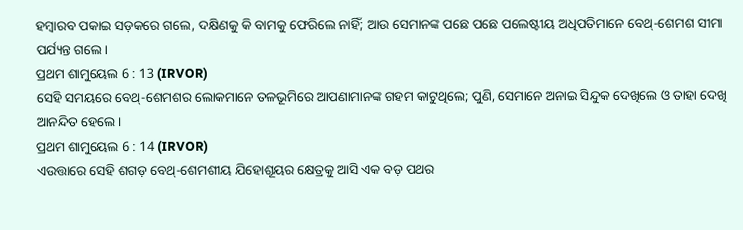ହମ୍ବାରବ ପକାଇ ସଡ଼କରେ ଗଲେ, ଦକ୍ଷିଣକୁ କି ବାମକୁ ଫେରିଲେ ନାହିଁ; ଆଉ ସେମାନଙ୍କ ପଛେ ପଛେ ପଲେଷ୍ଟୀୟ ଅଧିପତିମାନେ ବେଥ୍-ଶେମଶ ସୀମା ପର୍ଯ୍ୟନ୍ତ ଗଲେ।
ପ୍ରଥମ ଶାମୁୟେଲ 6 : 13 (IRVOR)
ସେହି ସମୟରେ ବେଥ୍-ଶେମଶର ଲୋକମାନେ ତଳଭୂମିରେ ଆପଣାମାନଙ୍କ ଗହମ କାଟୁଥିଲେ; ପୁଣି, ସେମାନେ ଅନାଇ ସିନ୍ଦୁକ ଦେଖିଲେ ଓ ତାହା ଦେଖି ଆନନ୍ଦିତ ହେଲେ।
ପ୍ରଥମ ଶାମୁୟେଲ 6 : 14 (IRVOR)
ଏଉତ୍ତାରେ ସେହି ଶଗଡ଼ ବେଥ୍-ଶେମଶୀୟ ଯିହୋଶୂୟର କ୍ଷେତ୍ରକୁ ଆସି ଏକ ବଡ଼ ପଥର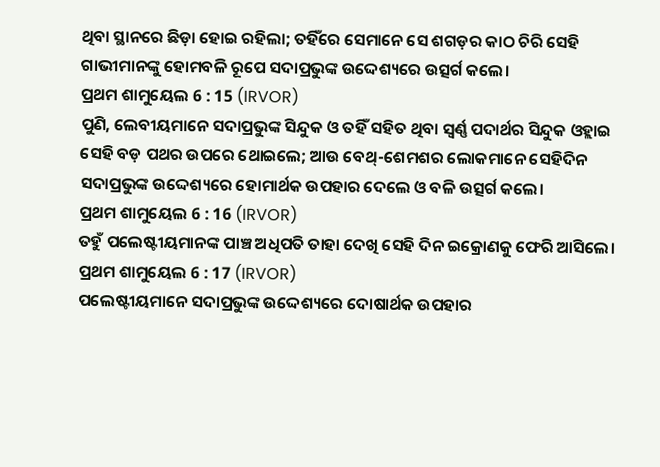ଥିବା ସ୍ଥାନରେ ଛିଡ଼ା ହୋଇ ରହିଲା; ତହିଁରେ ସେମାନେ ସେ ଶଗଡ଼ର କାଠ ଚିରି ସେହି ଗାଭୀମାନଙ୍କୁ ହୋମବଳି ରୂପେ ସଦାପ୍ରଭୁଙ୍କ ଉଦ୍ଦେଶ୍ୟରେ ଉତ୍ସର୍ଗ କଲେ।
ପ୍ରଥମ ଶାମୁୟେଲ 6 : 15 (IRVOR)
ପୁଣି, ଲେବୀୟମାନେ ସଦାପ୍ରଭୁଙ୍କ ସିନ୍ଦୁକ ଓ ତହିଁ ସହିତ ଥିବା ସ୍ୱର୍ଣ୍ଣ ପଦାର୍ଥର ସିନ୍ଦୁକ ଓହ୍ଲାଇ ସେହି ବଡ଼ ପଥର ଉପରେ ଥୋଇଲେ; ଆଉ ବେଥ୍-ଶେମଶର ଲୋକମାନେ ସେହିଦିନ ସଦାପ୍ରଭୁଙ୍କ ଉଦ୍ଦେଶ୍ୟରେ ହୋମାର୍ଥକ ଉପହାର ଦେଲେ ଓ ବଳି ଉତ୍ସର୍ଗ କଲେ।
ପ୍ରଥମ ଶାମୁୟେଲ 6 : 16 (IRVOR)
ତହୁଁ ପଲେଷ୍ଟୀୟମାନଙ୍କ ପାଞ୍ଚ ଅଧିପତି ତାହା ଦେଖି ସେହି ଦିନ ଇକ୍ରୋଣକୁ ଫେରି ଆସିଲେ।
ପ୍ରଥମ ଶାମୁୟେଲ 6 : 17 (IRVOR)
ପଲେଷ୍ଟୀୟମାନେ ସଦାପ୍ରଭୁଙ୍କ ଉଦ୍ଦେଶ୍ୟରେ ଦୋଷାର୍ଥକ ଉପହାର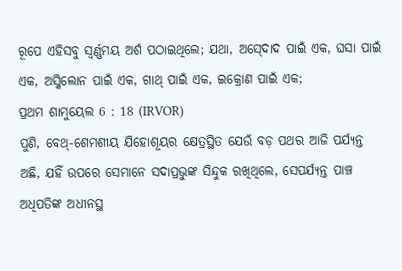ରୂପେ ଏହିସବୁ ସ୍ୱର୍ଣ୍ଣମୟ ଅର୍ଶ ପଠାଇଥିଲେ; ଯଥା, ଅସ୍‍ଦୋଦ ପାଇଁ ଏକ, ଘସା ପାଇଁ ଏକ, ଅସ୍କିଲୋନ ପାଇଁ ଏକ, ଗାଥ୍‍ ପାଇଁ ଏକ, ଇକ୍ରୋଣ ପାଇଁ ଏକ;
ପ୍ରଥମ ଶାମୁୟେଲ 6 : 18 (IRVOR)
ପୁଣି, ବେଥ୍-ଶେମଶୀୟ ଯିହୋଶୂୟର କ୍ଷେତ୍ରସ୍ଥିତ ଯେଉଁ ବଡ଼ ପଥର ଆଜି ପର୍ଯ୍ୟନ୍ତ ଅଛି, ଯହିଁ ଉପରେ ସେମାନେ ସଦାପ୍ରଭୁଙ୍କ ସିନ୍ଦୁକ ରଖିଥିଲେ, ସେପର୍ଯ୍ୟନ୍ତ ପାଞ୍ଚ ଅଧିପତିଙ୍କ ଅଧୀନସ୍ଥ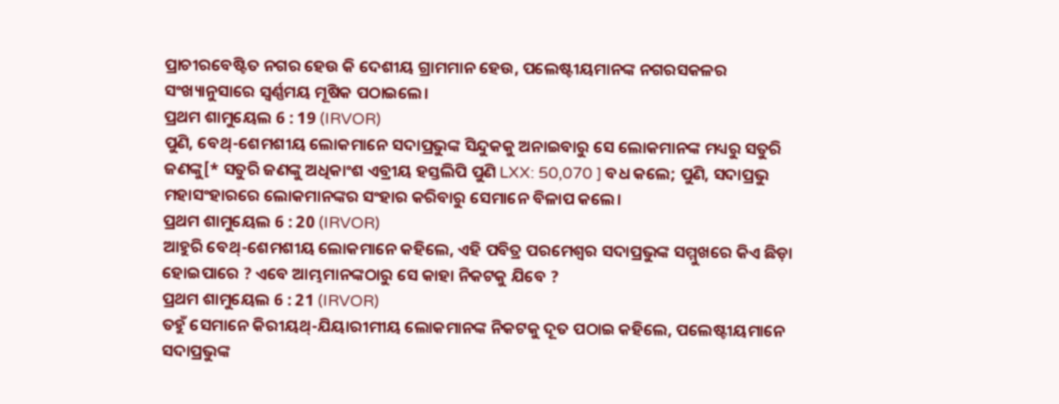ପ୍ରାଚୀରବେଷ୍ଟିତ ନଗର ହେଉ କି ଦେଶୀୟ ଗ୍ରାମମାନ ହେଉ, ପଲେଷ୍ଟୀୟମାନଙ୍କ ନଗରସକଳର ସଂଖ୍ୟାନୁସାରେ ସ୍ୱର୍ଣ୍ଣମୟ ମୂଷିକ ପଠାଇଲେ।
ପ୍ରଥମ ଶାମୁୟେଲ 6 : 19 (IRVOR)
ପୁଣି, ବେଥ୍-ଶେମଶୀୟ ଲୋକମାନେ ସଦାପ୍ରଭୁଙ୍କ ସିନ୍ଦୁକକୁ ଅନାଇବାରୁ ସେ ଲୋକମାନଙ୍କ ମଧ୍ୟରୁ ସତୁରି ଜଣଙ୍କୁ[* ସତୁରି ଜଣଙ୍କୁ ଅଧିକାଂଶ ଏବ୍ରୀୟ ହସ୍ତଲିପି ପୁଣି LXX: 50,070 ] ବଧ କଲେ; ପୁଣି, ସଦାପ୍ରଭୁ ମହାସଂହାରରେ ଲୋକମାନଙ୍କର ସଂହାର କରିବାରୁ ସେମାନେ ବିଳାପ କଲେ।
ପ୍ରଥମ ଶାମୁୟେଲ 6 : 20 (IRVOR)
ଆହୁରି ବେଥ୍-ଶେମଶୀୟ ଲୋକମାନେ କହିଲେ, ଏହି ପବିତ୍ର ପରମେଶ୍ୱର ସଦାପ୍ରଭୁଙ୍କ ସମ୍ମୁଖରେ କିଏ ଛିଡ଼ା ହୋଇପାରେ ? ଏବେ ଆମ୍ଭମାନଙ୍କଠାରୁ ସେ କାହା ନିକଟକୁ ଯିବେ ?
ପ୍ରଥମ ଶାମୁୟେଲ 6 : 21 (IRVOR)
ତହୁଁ ସେମାନେ କିରୀୟଥ୍‍-ଯିୟାରୀମୀୟ ଲୋକମାନଙ୍କ ନିକଟକୁ ଦୂତ ପଠାଇ କହିଲେ, ପଲେଷ୍ଟୀୟମାନେ ସଦାପ୍ରଭୁଙ୍କ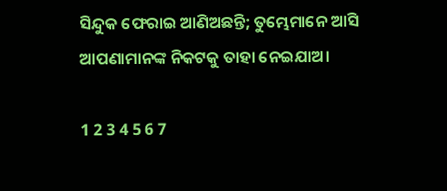ସିନ୍ଦୁକ ଫେରାଇ ଆଣିଅଛନ୍ତି; ତୁମ୍ଭେମାନେ ଆସି ଆପଣାମାନଙ୍କ ନିକଟକୁ ତାହା ନେଇଯାଅ।

1 2 3 4 5 6 7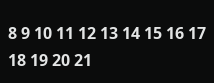8 9 10 11 12 13 14 15 16 17 18 19 20 21